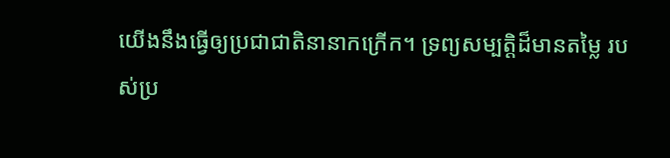យើងនឹងធ្វើឲ្យប្រជាជាតិនានាកក្រើក។ ទ្រព្យសម្បត្តិដ៏មានតម្លៃ របស់ប្រ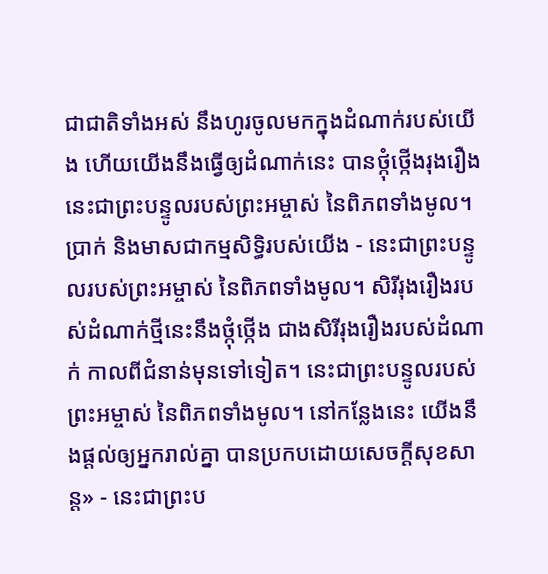ជាជាតិទាំងអស់ នឹងហូរចូលមកក្នុងដំណាក់របស់យើង ហើយយើងនឹងធ្វើឲ្យដំណាក់នេះ បានថ្កុំថ្កើងរុងរឿង នេះជាព្រះបន្ទូលរបស់ព្រះអម្ចាស់ នៃពិភពទាំងមូល។ ប្រាក់ និងមាសជាកម្មសិទ្ធិរបស់យើង - នេះជាព្រះបន្ទូលរបស់ព្រះអម្ចាស់ នៃពិភពទាំងមូល។ សិរីរុងរឿងរបស់ដំណាក់ថ្មីនេះនឹងថ្កុំថ្កើង ជាងសិរីរុងរឿងរបស់ដំណាក់ កាលពីជំនាន់មុនទៅទៀត។ នេះជាព្រះបន្ទូលរបស់ព្រះអម្ចាស់ នៃពិភពទាំងមូល។ នៅកន្លែងនេះ យើងនឹងផ្ដល់ឲ្យអ្នករាល់គ្នា បានប្រកបដោយសេចក្ដីសុខសាន្ត» - នេះជាព្រះប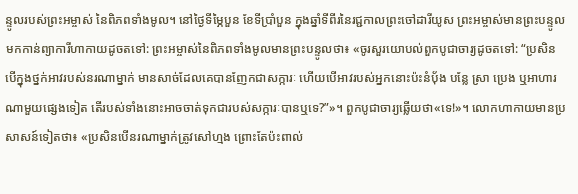ន្ទូលរបស់ព្រះអម្ចាស់ នៃពិភពទាំងមូល។ នៅថ្ងៃទីម្ភៃបួន ខែទីប្រាំបួន ក្នុងឆ្នាំទីពីរនៃរជ្ជកាលព្រះចៅដារីយូស ព្រះអម្ចាស់មានព្រះបន្ទូលមកកាន់ព្យាការីហាកាយដូចតទៅ: ព្រះអម្ចាស់នៃពិភពទាំងមូលមានព្រះបន្ទូលថា៖ «ចូរសួរយោបល់ពួកបូជាចារ្យដូចតទៅ: “ប្រសិនបើក្នុងថ្នក់អាវរបស់នរណាម្នាក់ មានសាច់ដែលគេបានញែកជាសក្ការៈ ហើយបើអាវរបស់អ្នកនោះប៉ះនំបុ័ង បន្លែ ស្រា ប្រេង ឬអាហារណាមួយផ្សេងទៀត តើរបស់ទាំងនោះអាចចាត់ទុកជារបស់សក្ការៈបានឬទេ?”»។ ពួកបូជាចារ្យឆ្លើយថា«ទេ!»។ លោកហាកាយមានប្រសាសន៍ទៀតថា៖ «ប្រសិនបើនរណាម្នាក់ត្រូវសៅហ្មង ព្រោះតែប៉ះពាល់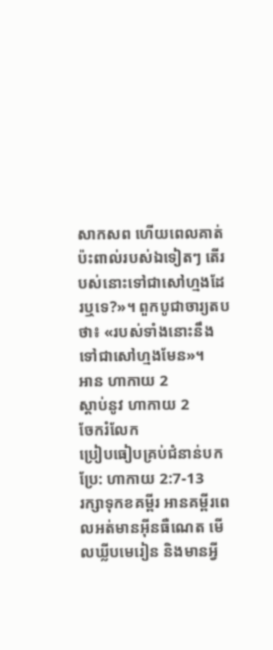សាកសព ហើយពេលគាត់ប៉ះពាល់របស់ឯទៀតៗ តើរបស់នោះទៅជាសៅហ្មងដែរឬទេ?»។ ពួកបូជាចារ្យតបថា៖ «របស់ទាំងនោះនឹងទៅជាសៅហ្មងមែន»។
អាន ហាកាយ 2
ស្ដាប់នូវ ហាកាយ 2
ចែករំលែក
ប្រៀបធៀបគ្រប់ជំនាន់បកប្រែ: ហាកាយ 2:7-13
រក្សាទុកខគម្ពីរ អានគម្ពីរពេលអត់មានអ៊ីនធឺណេត មើលឃ្លីបមេរៀន និងមានអ្វី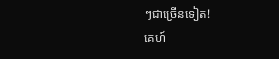ៗជាច្រើនទៀត!
គេហ៍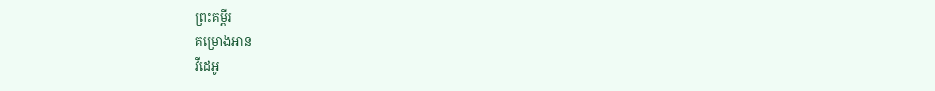ព្រះគម្ពីរ
គម្រោងអាន
វីដេអូ